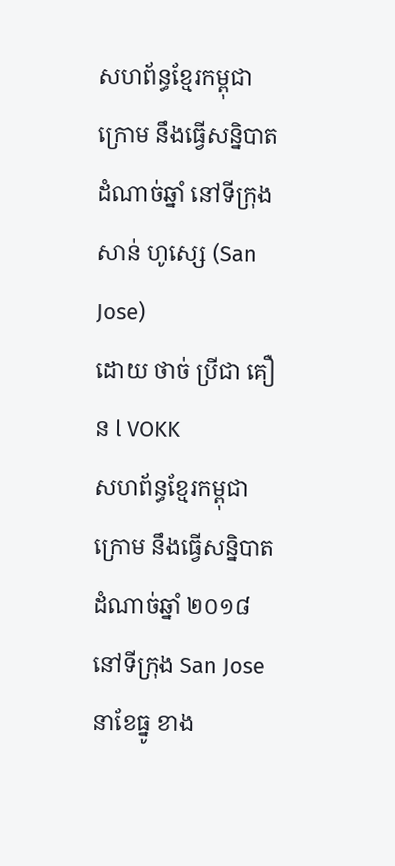សហព័ន្ធខ្មែរកម្ពុជាក្រោម នឹងធ្វើសន្និបាតដំណាច់ឆ្នាំ នៅទីក្រុង សាន់ ហូស្សេ (San Jose)
ដោយ ថាច់ ប្រីជា គឿន l VOKK
សហព័ន្ធខ្មែរកម្ពុជាក្រោម នឹងធ្វើសន្និបាតដំណាច់ឆ្នាំ ២០១៨ នៅទីក្រុង San Jose នាខែធ្នូ ខាង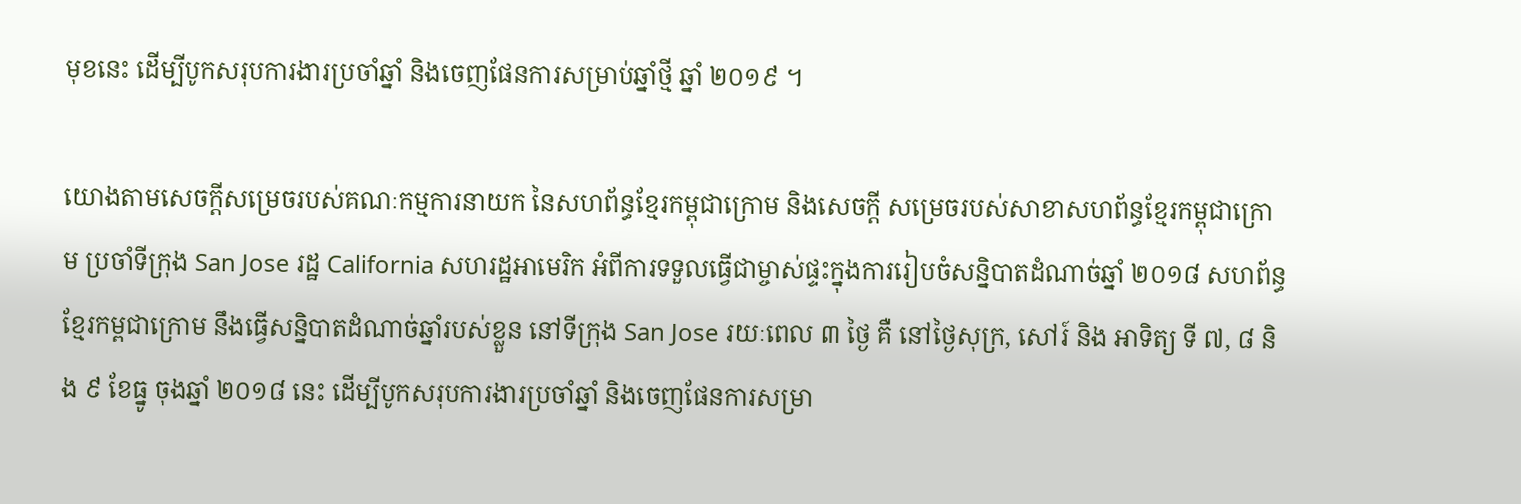មុខនេះ ដើម្បីបូកសរុបការងារប្រចាំឆ្នាំ និងចេញផែនការសម្រាប់ឆ្នាំថ្មី ឆ្នាំ ២០១៩ ។

យោងតាមសេចក្ដីសម្រេចរបស់គណៈកម្មការនាយក នៃសហព័ន្ធខ្មែរកម្ពុជាក្រោម និងសេចក្ដី សម្រេចរបស់សាខាសហព័ន្ធខ្មែរកម្ពុជាក្រោម ប្រចាំទីក្រុង San Jose រដ្ឋ California សហរដ្ឋអាមេរិក អំពីការទទួលធ្វើជាម្ចាស់ផ្ទះក្នុងការរៀបចំសន្និបាតដំណាច់ឆ្នាំ ២០១៨ សហព័ន្ធខ្មែរកម្ពជាក្រោម នឹងធ្វើសន្និបាតដំណាច់ឆ្នាំរបស់ខ្លួន នៅទីក្រុង San Jose រយៈពេល ៣ ថ្ងៃ គឺ នៅថ្ងៃសុក្រ, សៅរ៍ និង អាទិត្យ ទី ៧, ៨ និង ៩ ខែធ្នូ ចុងឆ្នាំ ២០១៨ នេះ ដើម្បីបូកសរុបការងារប្រចាំឆ្នាំ និងចេញផែនការសម្រា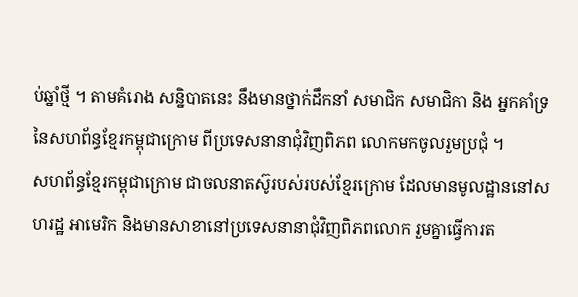ប់ឆ្នាំថ្មី ។ តាមគំរោង សន្និបាតនេះ នឹងមានថ្នាក់ដឹកនាំ សមាជិក សមាជិកា និង អ្នកគាំទ្រ នៃសហព័ន្ធខ្មែរកម្ពុជាក្រោម ពីប្រទេសនានាជុំវិញពិភព លោកមកចូលរួមប្រជុំ ។
សហព័ន្ធខ្មែរកម្ពុជាក្រោម ជាចលនាតស៊ូរបស់របស់ខ្មែរក្រោម ដែលមានមូលដ្ឋាននៅសហរដ្ឋ អាមេរិក និងមានសាខានៅប្រទេសនានាជុំវិញពិភពលោក រួមគ្នាធ្វើការត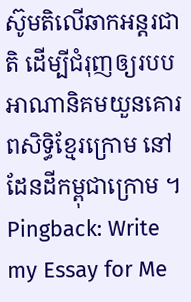ស៊ូមតិលើឆាកអន្តរជាតិ ដើម្បីជំរុញឲ្យរបបអាណានិគមយួនគោរពសិទ្ធិខ្មែរក្រោម នៅដែនដីកម្ពុជាក្រោម ។
Pingback: Write my Essay for Me